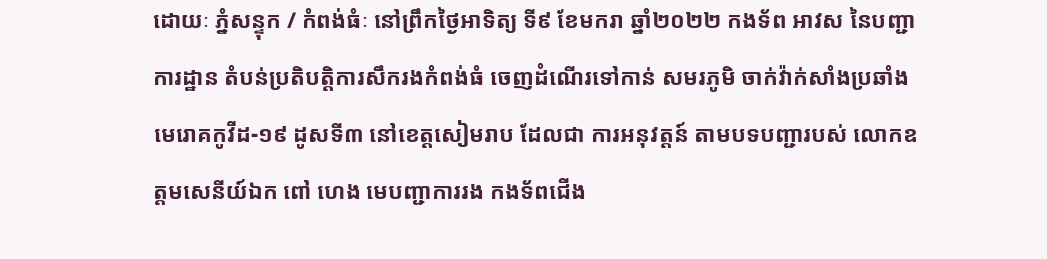ដោយៈ ភ្នំសន្ទុក / កំពង់ធំៈ នៅព្រឹកថ្ងៃអាទិត្យ ទី៩ ខែមករា ឆ្នាំ២០២២ កងទ័ព អាវស នៃបញ្ជាការដ្ឋាន តំបន់ប្រតិបត្តិការសឹករងកំពង់ធំ ចេញដំណើរទៅកាន់ សមរភូមិ ចាក់វ៉ាក់សាំងប្រឆាំងមេរោគកូវីដ-១៩ ដូសទី៣ នៅខេត្តសៀមរាប ដែលជា ការអនុវត្តន៍ តាមបទបញ្ជារបស់ លោកឧត្ដមសេនីយ៍ឯក ពៅ ហេង មេបញ្ជាការរង កងទ័ពជើង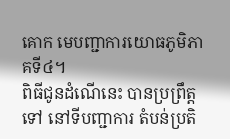គោក មេបញ្ជាការយោធភូមិភាគទី៤។
ពិធីជូនដំណើនេះ បានប្រព្រឹត្តទៅ នៅទីបញ្ជាការ តំបន់ប្រតិ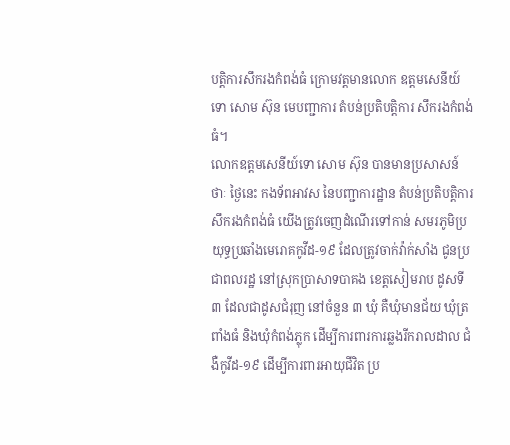បត្តិការសឹករងកំពង់ធំ ក្រោមវត្ដមានលោក ឧត្ដមសេនីយ៍ទោ សោម ស៊ុន មេបញ្ជាការ តំបន់ប្រតិបត្តិការ សឹករងកំពង់ធំ។
លោកឧត្តមសេនីយ៍ទោ សោម ស៊ុន បានមានប្រសាសន៍ថាៈ ថ្ងៃនេះ កងទ័ពអាវស នៃបញ្ជាការដ្ឋាន តំបន់ប្រតិបត្តិការ សឹករងកំពង់ធំ យើងត្រូវចេញដំណើរទៅកាន់ សមរភូមិប្រយុទ្ធប្រឆាំងមេរោគកូវីដ-១៩ ដែលត្រូវចាក់វ៉ាក់សាំង ជូនប្រជាពលរដ្ឋ នៅស្រុកប្រាសាទបាគង ខេត្តសៀមរាប ដូសទី៣ ដែលជាដូសជំរុញ នៅចំនួន ៣ ឃុំ គឺឃុំមានជ័យ ឃុំត្រពាំងធំ និងឃុំកំពង់ភ្លុក ដើម្បីការពារការឆ្លងរីករាលដាល ជំងឺកូវីដ-១៩ ដើម្បីការពារអាយុជីវិត ប្រ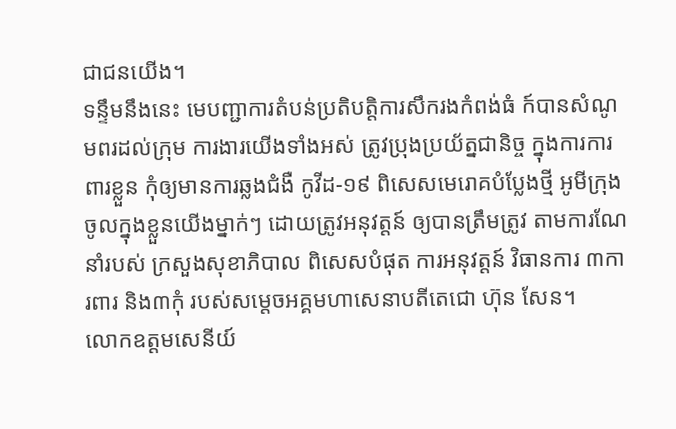ជាជនយើង។
ទន្ទឹមនឹងនេះ មេបញ្ជាការតំបន់ប្រតិបត្តិការសឹករងកំពង់ធំ ក៍បានសំណូមពរដល់ក្រុម ការងារយើងទាំងអស់ ត្រូវប្រុងប្រយ័ត្នជានិច្ច ក្នុងការការពារខ្លួន កុំឲ្យមានការឆ្លងជំងឺ កូវីដ-១៩ ពិសេសមេរោគបំប្លែងថ្មី អូមីក្រុង ចូលក្នុងខ្លួនយើងម្នាក់ៗ ដោយត្រូវអនុវត្តន៍ ឲ្យបានត្រឹមត្រូវ តាមការណែនាំរបស់ ក្រសួងសុខាភិបាល ពិសេសបំផុត ការអនុវត្តន៍ វិធានការ ៣ការពារ និង៣កុំ របស់សម្តេចអគ្គមហាសេនាបតីតេជោ ហ៊ុន សែន។
លោកឧត្ដមសេនីយ៍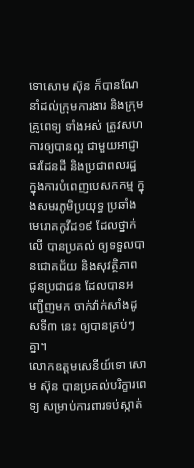ទោសោម ស៊ុន ក៏បានណែនាំដល់ក្រុមការងារ និងក្រុមគ្រូពេទ្យ ទាំងអស់ ត្រូវសហការឲ្យបានល្អ ជាមួយអាជ្ញាធរដែនដី និងប្រជាពលរដ្ឋ ក្នុងការបំពេញបេសកកម្ម ក្នុងសមរភូមិប្រយុទ្ធ ប្រឆាំងមេរោគកូវីដ១៩ ដែលថ្នាក់លើ បានប្រគល់ ឲ្យទទួលបានជោគជ័យ និងសុវត្ថិភាព ជូនប្រជាជន ដែលបានអញ្ជើញមក ចាក់វ៉ាក់សាំងដូសទី៣ នេះ ឲ្យបានគ្រប់ៗគ្នា។
លោកឧត្ដមសេនីយ៍ទោ សោម ស៊ុន បានប្រគល់បរិក្ខារពេទ្យ សម្រាប់ការពារទប់ស្កាត់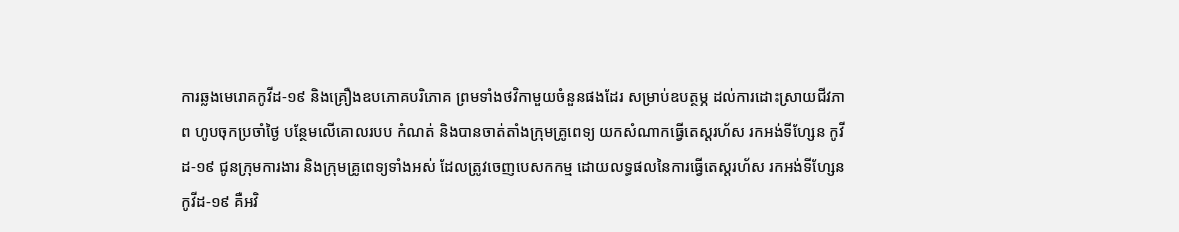ការឆ្លងមេរោគកូវីដ-១៩ និងគ្រឿងឧបភោគបរិភោគ ព្រមទាំងថវិកាមួយចំនួនផងដែរ សម្រាប់ឧបត្ថម្ភ ដល់ការដោះស្រាយជីវភាព ហូបចុកប្រចាំថ្ងៃ បន្ថែមលើគោលរបប កំណត់ និងបានចាត់តាំងក្រុមគ្រូពេទ្យ យកសំណាកធ្វើតេស្ដរហ័ស រកអង់ទីហ្សែន កូវីដ-១៩ ជូនក្រុមការងារ និងក្រុមគ្រូពេទ្យទាំងអស់ ដែលត្រូវចេញបេសកកម្ម ដោយលទ្ធផលនៃការធ្វើតេស្តរហ័ស រកអង់ទីហ្សែនកូវីដ-១៩ គឺអវិ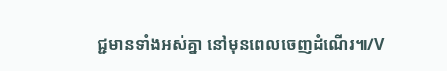ជ្ជមានទាំងអស់គ្នា នៅមុនពេលចេញដំណើរ៕/V